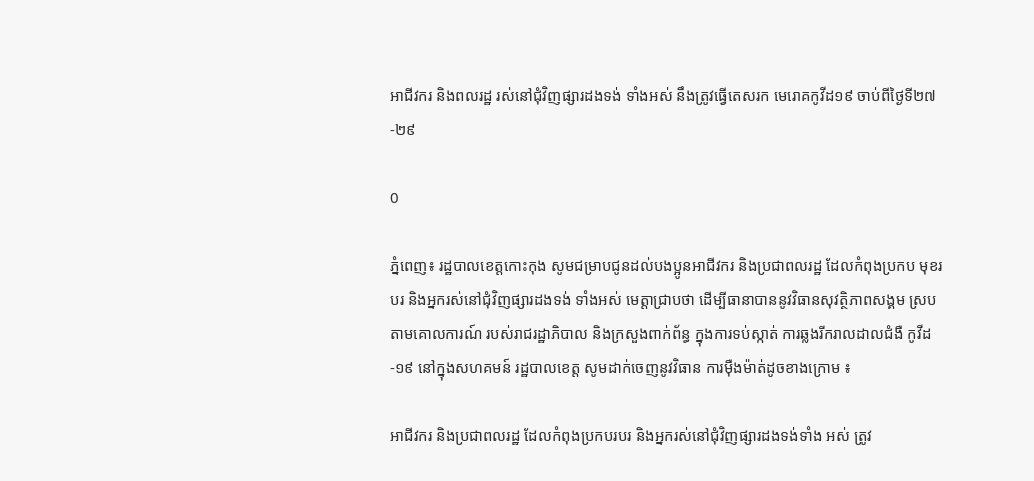អាជីវករ និងពលរដ្ឋ រស់នៅជុំវិញផ្សារដងទង់ ទាំងអស់ នឹងត្រូវធ្វើតេសរក មេរោគកូវីដ១៩ ចាប់ពីថ្ងៃទី២៧-២៩

0

ភ្នំពេញ៖ រដ្ឋបាលខេត្តកោះកុង សូមជម្រាបជូនដល់បងប្អូនអាជីវករ និងប្រជាពលរដ្ឋ ដែលកំពុងប្រកប មុខរបរ និងអ្នករស់នៅជុំវិញផ្សារដងទង់ ទាំងអស់ មេត្តាជ្រាបថា ដើម្បីធានាបាននូវវិធានសុវត្ថិភាពសង្គម ស្របតាមគោលការណ៍ របស់រាជរដ្ឋាភិបាល និងក្រសួងពាក់ព័ន្ធ ក្នុងការទប់ស្កាត់ ការឆ្លងរីករាលដាលជំងឺ កូវីដ-១៩ នៅក្នុងសហគមន៍ រដ្ឋបាលខេត្ត សូមដាក់ចេញនូវវិធាន ការម៉ឺងម៉ាត់ដូចខាងក្រោម ៖

អាជីវករ និងប្រជាពលរដ្ឋ ដែលកំពុងប្រកបរបរ និងអ្នករស់នៅជុំវិញផ្សារដងទង់ទាំង អស់ ត្រូវ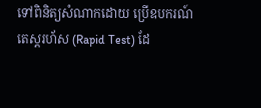ទៅពិនិត្យសំណាកដោយ ប្រើឧបករណ៍តេស្តរហ័ស (Rapid Test) ដែ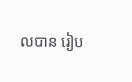លបាន រៀប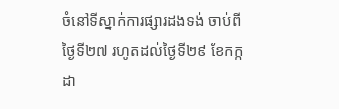ចំនៅទីស្នាក់ការផ្សារដងទង់ ចាប់ពីថ្ងៃទី២៧ រហូតដល់ថ្ងៃទី២៩ ខែកក្កដា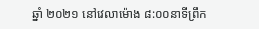ឆ្នាំ ២០២១ នៅវេលាម៉ោង ៨:០០នាទីព្រឹក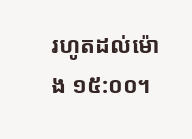រហូតដល់ម៉ោង ១៥:០០។